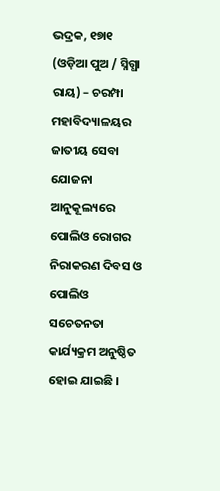ଭଦ୍ରକ, ୧୭ା୧ (ଓଡ଼ିଆ ପୁଅ / ସ୍ନିଗ୍ଧା ରାୟ) – ଚରମ୍ପା ମହାବିଦ୍ୟାଳୟର ଜାତୀୟ ସେବା ଯୋଜନା ଆନୁକୂଲ୍ୟରେ ପୋଲିଓ ରୋଗର ନିରାକରଣ ଦିବସ ଓ ପୋଲିଓ ସଚେତନତା କାର୍ଯ୍ୟକ୍ରମ ଅନୁଷ୍ଠିତ ହୋଇ ଯାଇଛି ।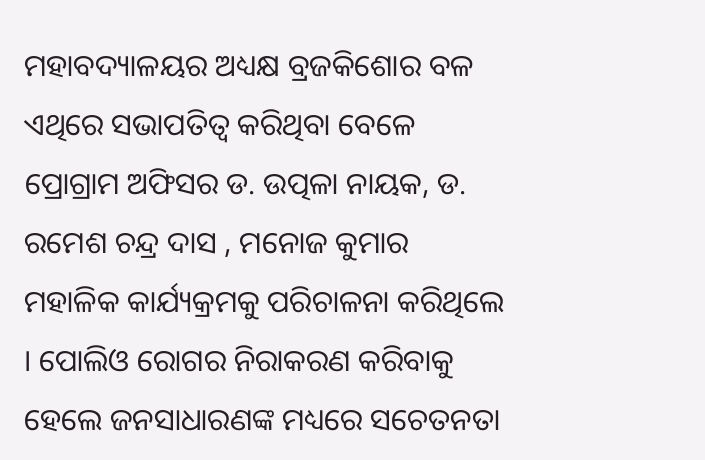ମହାବଦ୍ୟାଳୟର ଅଧ୍ୟକ୍ଷ ବ୍ରଜକିଶୋର ବଳ ଏଥିରେ ସଭାପତିତ୍ୱ କରିଥିବା ବେଳେ ପ୍ରୋଗ୍ରାମ ଅଫିସର ଡ. ଉତ୍ପଳା ନାୟକ, ଡ. ରମେଶ ଚନ୍ଦ୍ର ଦାସ , ମନୋଜ କୁମାର ମହାଳିକ କାର୍ଯ୍ୟକ୍ରମକୁ ପରିଚାଳନା କରିଥିଲେ । ପୋଲିଓ ରୋଗର ନିରାକରଣ କରିବାକୁ ହେଲେ ଜନସାଧାରଣଙ୍କ ମଧ୍ୟରେ ସଚେତନତା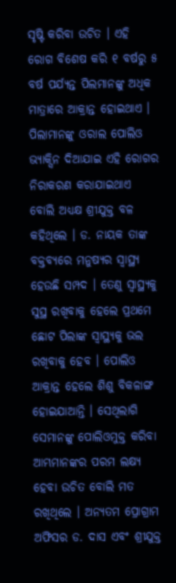ସୃଷ୍ଟି କରିବା ଉଚିତ । ଏହି ରୋଗ ବିଶେଷ କରି ୧ ବର୍ଷରୁ ୫ ବର୍ଷ ପର୍ଯ୍ୟନ୍ତ ପିଲମାନଙ୍କୁ ଅଧିକ ମାତ୍ରାରେ ଆକ୍ରାନ୍ତ ହୋଇଥାଏ । ପିଲାମାନଙ୍କୁ ଓରାଲ ପୋଲିଓ ଭ୍ୟାକ୍ସିନ ଦିଆଯାଇ ଏହି ରୋଗର ନିରାକରଣ କରାଯାଇଥାଏ ବୋଲି ଅଧ୍ୟକ୍ଷ ଶ୍ରୀଯୁକ୍ତ ବଳ କହିଥିଲେ । ଡ. ନାୟକ ତାଙ୍କ ବକ୍ତବ୍ୟରେ ମନୁଷ୍ୟର ସ୍ୱାସ୍ଥ୍ୟ ହେଉଛି ସମ୍ପଦ । ତେଣୁ ସ୍ୱାସ୍ଥ୍ୟକୁ ସୁସ୍ଥ ରଖିବାକୁ ହେଲେ ପ୍ରଥମେ ଛୋଟ ପିଲାଙ୍କ ସ୍ୱାସ୍ଥ୍ୟକୁ ଭଲ ରଖିବାକୁ ହେବ । ପୋଲିଓ ଆକ୍ରାନ୍ତ ହେଲେ ଶିଶୁ ବିକଳାଙ୍ଗ ହୋଇଯାଆନ୍ତି । ସେଥିଲାଗି ସେମାନଙ୍କୁ ପୋଲିଓମୁକ୍ତ କରିବା ଆମ୍ଭମାନଙ୍କର ପରମ ଲକ୍ଷ୍ୟ ହେବା ଉଚିତ ବୋଲି ମତ ରଖିଥିଲେ । ଅନ୍ୟତମ ପ୍ରୋଗ୍ରାମ ଅଫିସର ଡ. ଦାସ ଏବଂ ଶ୍ରୀଯୁକ୍ତ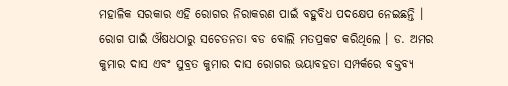ମହାଳିକ ସରକାର ଏହି ରୋଗର ନିରାକରଣ ପାଇଁ ବହୁବିଧ ପଦକ୍ଷେପ ନେଇଛନ୍ତି । ରୋଗ ପାଇଁ ଔଷଧଠାରୁ ସଚେତନତା ବଡ ବୋଲି ମତପ୍ରକଟ କରିଥିଲେ । ଡ. ଅମର କୁମାର ଦାସ ଏବଂ ସୁବ୍ରତ କୁମାର ଦାସ ରୋଗର ଭୟାବହତା ସମ୍ପର୍କରେ ବକ୍ତବ୍ୟ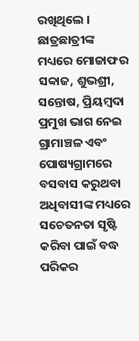ରଖିଥିଲେ । ଛାତ୍ରଛାତ୍ରୀଙ୍କ ମଧ୍ୟରେ ମୋଜାଫର ସବ୍ବାଜ, ଶୁଭଶ୍ରୀ, ସନ୍ତୋଷ, ପ୍ରିୟମ୍ବଦା ପ୍ରମୁଖ ଭାଗ ନେଇ ଗ୍ରାମାଞ୍ଚଳ ଏବଂ ପୋଷ୍ୟଗ୍ରାମରେ ବସବାସ କରୁଥବା ଅଧିବାସୀଙ୍କ ମଧ୍ୟରେ ସଚେତନତା ସୃଷ୍ଟି କରିବା ପାଇଁ ବଦ୍ଧ ପରିକର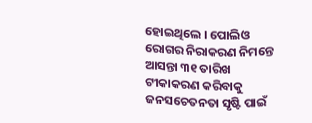ହୋଇଥିଲେ । ପୋଲିଓ ରୋଗର ନିରାକରଣ ନିମନ୍ତେ ଆସନ୍ତା ୩୧ ତାରିଖ ଟୀକାକରଣ କରିବାକୁ ଜନସଚେତନତା ସୃଷ୍ଟି ପାଇଁ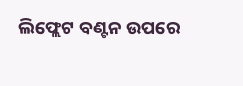ଲିଫ୍ଲେଟ ବଣ୍ଟନ ଉପରେ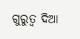ଗୁରୁତ୍ୱ ଦିଆ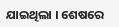ଯାଇଥିଲା । ଶେଷରେ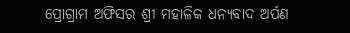ପ୍ରୋଗ୍ରାମ ଅଫିସର ଶ୍ରୀ ମହାଳିକ ଧନ୍ୟବାଦ ଅର୍ପଣ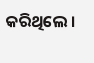କରିଥିଲେ ।